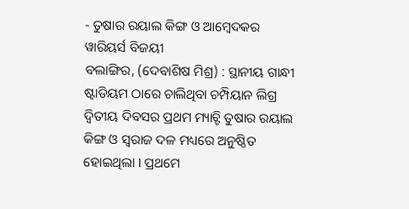- ତୁଷାର ରୟାଲ କିଙ୍ଗ ଓ ଆମ୍ବେଦକର ୱାରିୟର୍ସ ବିଜୟୀ
ବଲାଙ୍ଗିର, (ଦେବାଶିଷ ମିଶ୍ର) : ସ୍ଥାନୀୟ ଗାନ୍ଧୀ ଷ୍ଟାଡିୟମ ଠାରେ ଚାଲିଥିବା ଚମ୍ପିୟାନ ଲିଗ୍ର ଦ୍ୱିତୀୟ ଦିବସର ପ୍ରଥମ ମ୍ୟାଚ୍ଟି ତୁଷାର ରୟାଲ କିଙ୍ଗ ଓ ସ୍ୱରାଜ ଦଳ ମଧ୍ୟରେ ଅନୁଷ୍ଠିତ ହୋଇଥିଲା । ପ୍ରଥମେ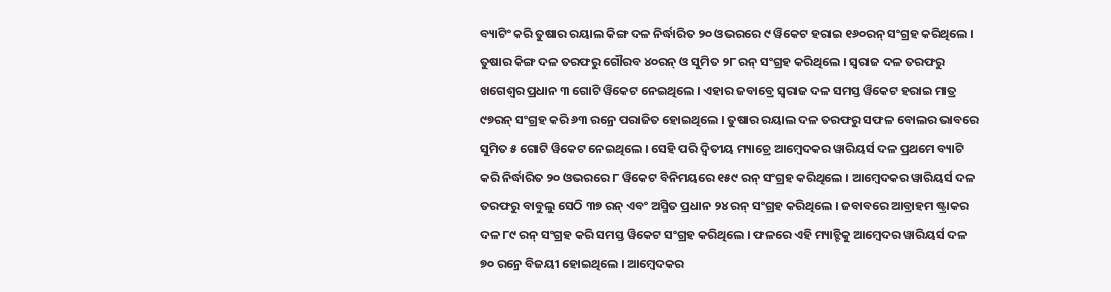ବ୍ୟାଟିଂ କରି ତୁଷାର ରୟାଲ କିଙ୍ଗ ଦଳ ନିର୍ଦ୍ଧାରିତ ୨୦ ଓଭରରେ ୯ ୱିକେଟ ହରାଇ ୧୬୦ରନ୍ ସଂଗ୍ରହ କରିଥିଲେ । ତୁଷାର କିଙ୍ଗ ଦଳ ତରଫରୁ ଗୌରବ ୪୦ରନ୍ ଓ ସୁମିତ ୨୮ ରନ୍ ସଂଗ୍ରହ କରିଥିଲେ । ସ୍ୱରାଜ ଦଳ ତରଫରୁ ଖଗେଶ୍ୱର ପ୍ରଧାନ ୩ ଗୋଟି ୱିକେଟ ନେଇଥିଲେ । ଏହାର ଜବାବ୍ରେ ସ୍ୱରାଜ ଦଳ ସମସ୍ତ ୱିକେଟ ହରାଇ ମାତ୍ର ୯୭ରନ୍ ସଂଗ୍ରହ କରି ୬୩ ରନ୍ରେ ପରାଜିତ ହୋଇଥିଲେ । ତୁଷାର ରୟାଲ ଦଳ ତରଫରୁ ସଫଳ ବୋଲର ଭାବରେ ସୁମିତ ୫ ଗୋଟି ୱିକେଟ ନେଇଥିଲେ । ସେହି ପରି ଦ୍ୱିତୀୟ ମ୍ୟାଚ୍ରେ ଆମ୍ବେଦକର ୱାରିୟର୍ସ ଦଳ ପ୍ରଥମେ ବ୍ୟାଟି କରି ନିର୍ଦ୍ଧାରିତ ୨୦ ଓଭରରେ ୮ ୱିକେଟ ବିନିମୟରେ ୧୫୯ ରନ୍ ସଂଗ୍ରହ କରିଥିଲେ । ଆମ୍ବେଦକର ୱାରିୟର୍ସ ଦଳ ତରଫରୁ ବାବୁଲୁ ସେଠି ୩୭ ରନ୍ ଏବଂ ଅସ୍ମିତ ପ୍ରଧାନ ୨୪ ରନ୍ ସଂଗ୍ରହ କରିଥିଲେ । ଜବାବରେ ଆବ୍ରାହମ ଷ୍ଟ୍ରାକର ଦଳ ୮୯ ରନ୍ ସଂଗ୍ରହ କରି ସମସ୍ତ ୱିକେଟ ସଂଗ୍ରହ କରିଥିଲେ । ଫଳରେ ଏହି ମ୍ୟାଚ୍ଟିକୁ ଆମ୍ବେଦର ୱାରିୟର୍ସ ଦଳ ୭୦ ରନ୍ରେ ବିଜୟୀ ହୋଇଥିଲେ । ଆମ୍ବେଦକର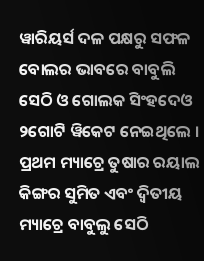ୱାରିୟର୍ସ ଦଳ ପକ୍ଷରୁ ସଫଳ ବୋଲର ଭାବରେ ବାବୁଲି ସେଠି ଓ ଗୋଲକ ସିଂହଦେଓ ୨ଗୋଟି ୱିକେଟ ନେଇଥିଲେ । ପ୍ରଥମ ମ୍ୟାଚ୍ରେ ତୁଷାର ରୟାଲ କିଙ୍ଗର ସୁମିତ ଏବଂ ଦ୍ୱିତୀୟ ମ୍ୟାଚ୍ରେ ବାବୁଲୁ ସେଠି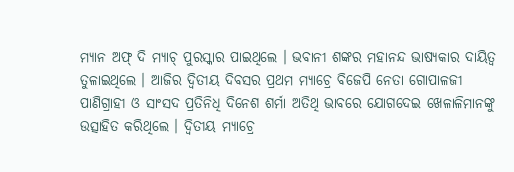ମ୍ୟାନ ଅଫ୍ ଦି ମ୍ୟାଚ୍ ପୁରସ୍କାର ପାଇଥିଲେ । ଭବାନୀ ଶଙ୍କର ମହାନନ୍ଦ ଭାଷ୍ୟକାର ଦାୟିତ୍ୱ ତୁଳାଇଥିଲେ । ଆଜିର ଦ୍ୱିତୀୟ ଦିବସର ପ୍ରଥମ ମ୍ୟାଚ୍ରେ ବିଜେପି ନେତା ଗୋପାଳଜୀ ପାଣିଗ୍ରାହୀ ଓ ସାଂସଦ ପ୍ରତିନିଧି ଦିନେଶ ଶର୍ମା ଅତିଥି ଭାବରେ ଯୋଗଦେଇ ଖେଳାଳିମାନଙ୍କୁ ଉତ୍ସାହିତ କରିଥିଲେ । ଦ୍ୱିତୀୟ ମ୍ୟାଚ୍ରେ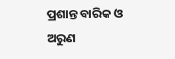ପ୍ରଶାନ୍ତ ବାରିକ ଓ ଅରୁଣ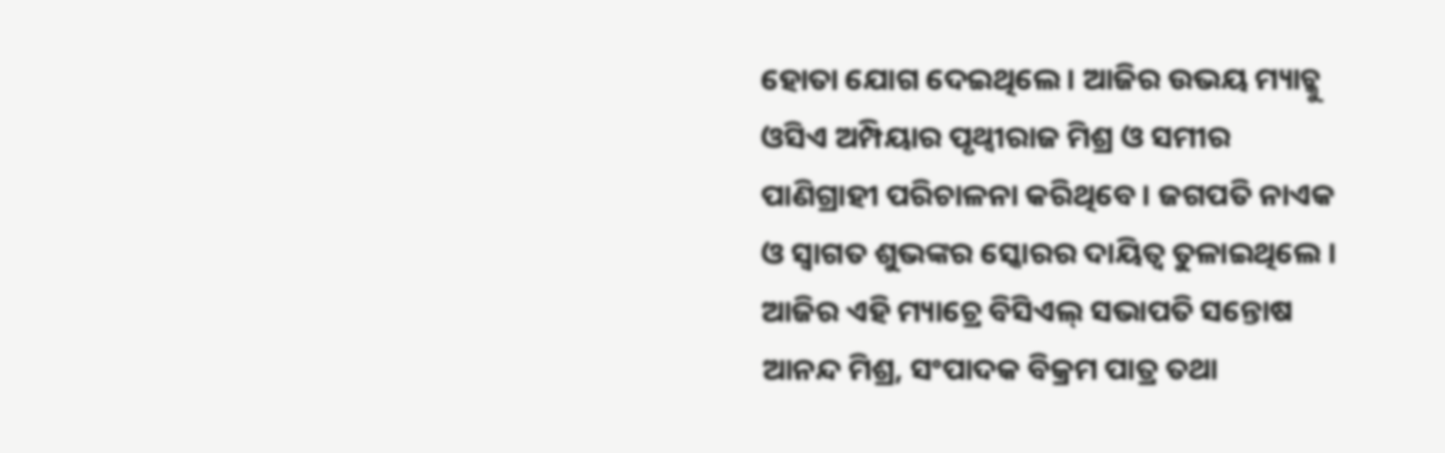ହୋତା ଯୋଗ ଦେଇଥିଲେ । ଆଜିର ଉଭୟ ମ୍ୟାଚ୍କୁ ଓସିଏ ଅମ୍ପିୟାର ପୃଥ୍ୱୀରାଜ ମିଶ୍ର ଓ ସମୀର ପାଣିଗ୍ରାହୀ ପରିଚାଳନା କରିଥିବେ । ଜଗପତି ନାଏକ ଓ ସ୍ୱାଗତ ଶୁଭଙ୍କର ସ୍କୋରର ଦାୟିତ୍ୱ ତୁଳାଇଥିଲେ । ଆଜିର ଏହି ମ୍ୟାଚ୍ରେ ବିସିଏଲ୍ ସଭାପତି ସନ୍ତୋଷ ଆନନ୍ଦ ମିଶ୍ର, ସଂପାଦକ ବିକ୍ରମ ପାତ୍ର ତଥା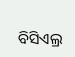ବିସିଏଲ୍ର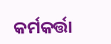କର୍ମକର୍ତ୍ତା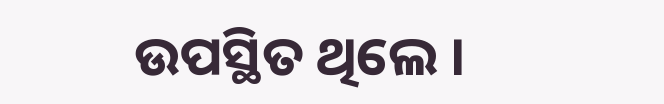ଉପସ୍ଥିତ ଥିଲେ ।